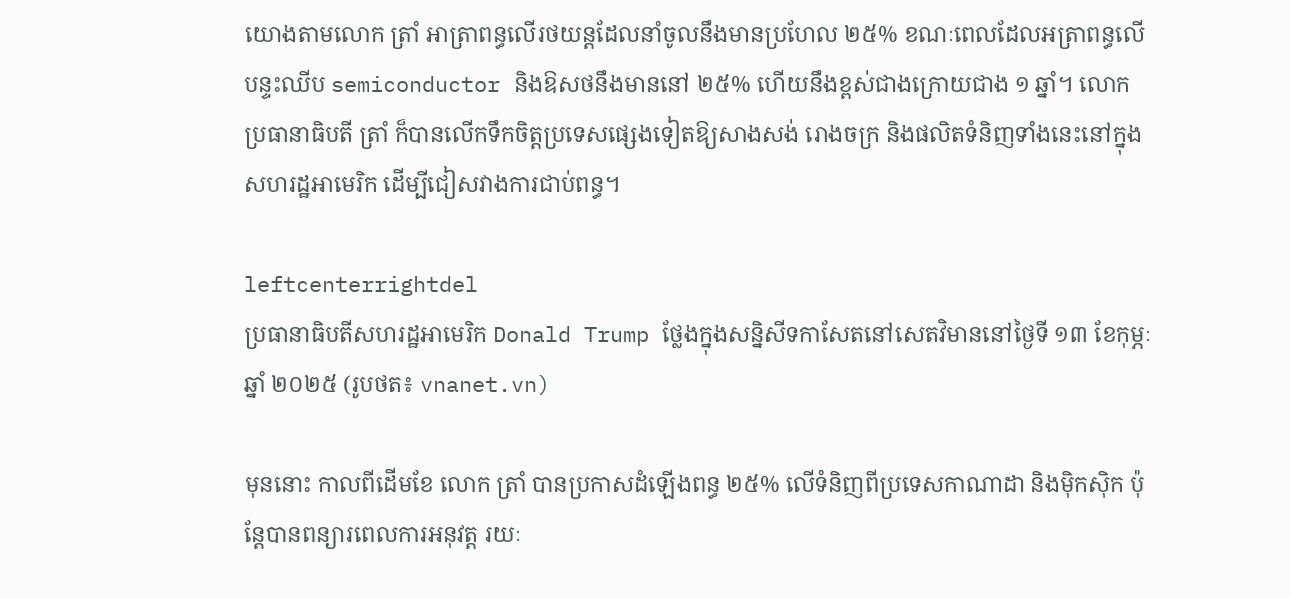យោងតាមលោក ត្រាំ អាត្រាពន្ធលើរថយន្តដែលនាំចូលនឹងមានប្រហែល ២៥% ខណៈពេលដែលអត្រាពន្ធលើបន្ទះឈីប semiconductor និងឱសថនឹងមាននៅ ២៥% ហើយនឹងខ្ពស់ជាងក្រោយជាង ១ ឆ្នាំ។ លោកប្រធានាធិបតី ត្រាំ ក៏បានលើកទឹកចិត្តប្រទេសផ្សេងទៀតឱ្យសាងសង់ រោងចក្រ និងផលិតទំនិញទាំងនេះនៅក្នុងសហរដ្ឋអាមេរិក ដើម្បីជៀសវាងការជាប់ពន្ធ។

leftcenterrightdel
ប្រធានាធិបតីសហរដ្ឋអាមេរិក Donald Trump ថ្លែងក្នុងសន្និសីទកាសែតនៅសេតវិមាននៅថ្ងៃទី ១៣ ខែកុម្ភៈ ឆ្នាំ ២០២៥ (រូបថត៖ vnanet.vn)

មុននោះ កាលពីដើមខែ លោក ត្រាំ បានប្រកាសដំឡើងពន្ធ ២៥% លើទំនិញពីប្រទេសកាណាដា និងម៉ិកស៊ិក ប៉ុន្តែបានពន្យារពេលការអនុវត្ត រយៈ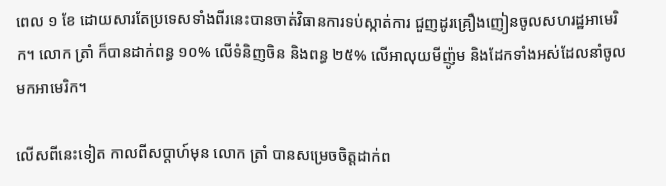ពេល ១ ខែ ដោយសារតែប្រទេសទាំងពីរនេះបានចាត់វិធានការទប់ស្កាត់ការ ជួញដូរគ្រឿងញៀនចូលសហរដ្ឋអាមេរិក។ លោក ត្រាំ ក៏បានដាក់ពន្ធ ១០% លើទំនិញចិន និងពន្ធ ២៥% លើអាលុយមីញ៉ូម និងដែកទាំងអស់ដែលនាំចូលមកអាមេរិក។

លើសពីនេះទៀត កាលពីសប្តាហ៍មុន លោក ត្រាំ បានសម្រេចចិត្តដាក់ព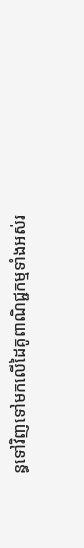ន្ធទៅវិញទៅមកលើដៃគូពាណិជ្ជកម្មទាំងអស់រ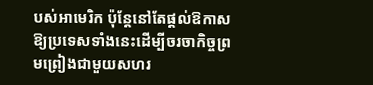បស់អាមេរិក ប៉ុន្តែនៅតែផ្តល់ឱកាសឱ្យប្រទេសទាំងនេះដើម្បីចរចាកិច្ចព្រមព្រៀងជាមួយសហរ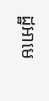ដ្ឋអាមេ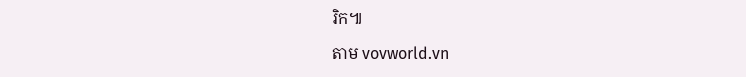រិក៕

តាម vovworld.vn